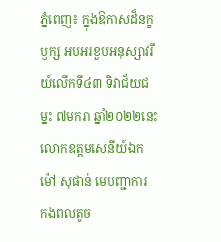ភ្នំពេញ៖ ក្នុងឱកាសដ៏នក្ខឫក្ស អបអរខួបអនុស្សាវរីយ៍លើកទី៤៣ ទិវាជ័យជម្នះ ៧មករា ឆ្នាំ២០២២នេះ លោកឧត្តមសេនីយ៍ឯក ម៉ៅ សុផាន់ មេបញ្ជាការ កងពលតូច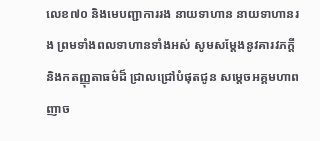លេខ៧០ និងមេបញ្ជាការរង នាយទាហាន នាយទាហានរង ព្រមទាំងពលទាហានទាំងអស់ សូមសម្តែងនូវគារវភក្តី និងកតញ្ញុតាធម៌ដ៏ ជ្រាលជ្រៅបំផុតជូន សម្ដេចអគ្គមហាពញាច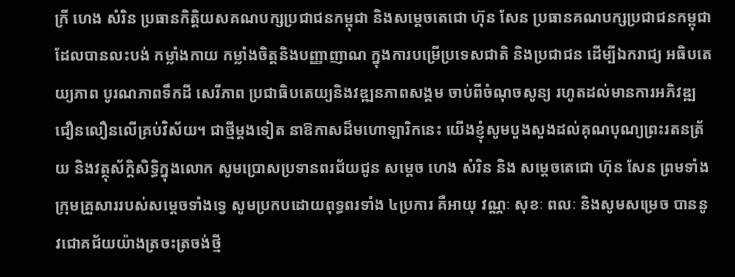ក្រី ហេង សំរិន ប្រធានកិត្តិយសគណបក្សប្រជាជនកម្ពុជា និងសម្ដេចតេជោ ហ៊ុន សែន ប្រធានគណបក្សប្រជាជនកម្ពុជា ដែលបានលះបង់ កម្លាំងកាយ កម្លាំងចិត្តនិងបញ្ញាញាណ ក្នុងការបម្រើប្រទេសជាតិ និងប្រជាជន ដើម្បីឯករាជ្យ អធិបតេយ្យភាព បូរណភាពទឹកដី សេរីភាព ប្រជាធិបតេយ្យនិងវឌ្ឍនភាពសង្គម ចាប់ពីចំណុចសូន្យ រហូតដល់មានការអភិវឌ្ឍ ជឿនលឿនលើគ្រប់វិស័យ។ ជាថ្មីម្ដងទៀត នាឱកាសដ៏មហោឡារិកនេះ យើងខ្ញុំសូមបួងសួងដល់គុណបុណ្យព្រះរតនត្រ័យ និងវត្ថុស័ក្តិសិទ្ធិក្នុងលោក សូមប្រោសប្រទានពរជ័យជូន សម្ដេច ហេង សំរិន និង សម្ដេចតេជោ ហ៊ុន សែន ព្រមទាំងក្រុមគ្រួសាររបស់សម្ដេចទាំងទ្វេ សូមប្រកបដោយពុទ្ធពរទាំង ៤ប្រការ គឺអាយុ វណ្ណៈ សុខៈ ពលៈ និងសូមសម្រេច បាននូវជោគជ័យយ៉ាងត្រចះត្រចង់ថ្មី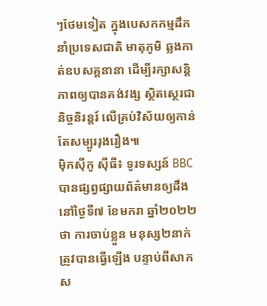ៗថែមទៀត ក្នុងបេសកកម្មដឹកនាំប្រទេសជាតិ មាតុភូមិ ឆ្លងកាត់ឧបសគ្គនានា ដើម្បីរក្សាសន្តិភាពឲ្យបានគង់វង្ស ស្ថិតស្ថេរជានិច្ចនិរន្តរ៍ លើគ្រប់វិស័យឲ្យកាន់តែសម្បូររុងរឿង៕
ម៉ិកស៊ីកូ ស៊ីធី៖ ទូរទស្សន៍ BBC បានផ្សព្វផ្សាយព័ត៌មានឲ្យដឹងនៅថ្ងៃទី៧ ខែមករា ឆ្នាំ២០២២ថា ការចាប់ខ្លួន មនុស្ស២នាក់ត្រូវបានធ្វើឡើង បន្ទាប់ពីសាកស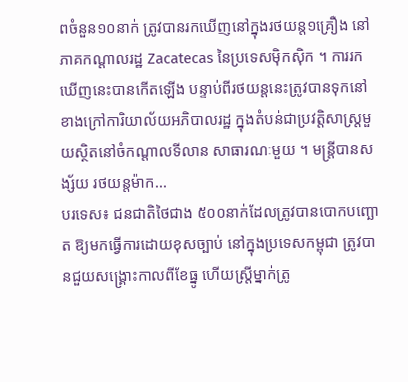ពចំនួន១០នាក់ ត្រូវបានរកឃើញនៅក្នុងរថយន្ត១គ្រឿង នៅភាគកណ្តាលរដ្ឋ Zacatecas នៃប្រទេសម៉ិកស៊ិក ។ ការរកឃើញនេះបានកើតឡើង បន្ទាប់ពីរថយន្តនេះត្រូវបានទុកនៅខាងក្រៅការិយាល័យអភិបាលរដ្ឋ ក្នុងតំបន់ជាប្រវត្តិសាស្ត្រមួយស្ថិតនៅចំកណ្តាលទីលាន សាធារណៈមួយ ។ មន្ត្រីបានសង្ស័យ រថយន្តម៉ាក...
បរទេស៖ ជនជាតិថៃជាង ៥០០នាក់ដែលត្រូវបានបោកបញ្ឆោត ឱ្យមកធ្វើការដោយខុសច្បាប់ នៅក្នុងប្រទេសកម្ពុជា ត្រូវបានជួយសង្គ្រោះកាលពីខែធ្នូ ហើយស្ត្រីម្នាក់ត្រូ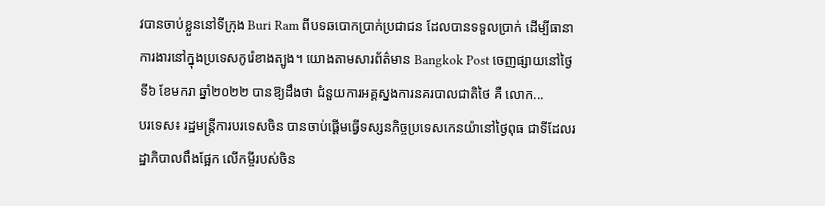វបានចាប់ខ្លួននៅទីក្រុង Buri Ram ពីបទឆបោកប្រាក់ប្រជាជន ដែលបានទទួលប្រាក់ ដើម្បីធានាការងារនៅក្នុងប្រទេសកូរ៉េខាងត្បូង។ យោងតាមសារព័ត៌មាន Bangkok Post ចេញផ្សាយនៅថ្ងៃទី៦ ខែមករា ឆ្នាំ២០២២ បានឱ្យដឹងថា ជំនួយការអគ្គស្នងការនគរបាលជាតិថៃ គឺ លោក...
បរទេស៖ រដ្ឋមន្ត្រីការបរទេសចិន បានចាប់ផ្តើមធ្វើទស្សនកិច្ចប្រទេសកេនយ៉ានៅថ្ងៃពុធ ជាទីដែលរដ្ឋាភិបាលពឹងផ្អែក លើកម្ចីរបស់ចិន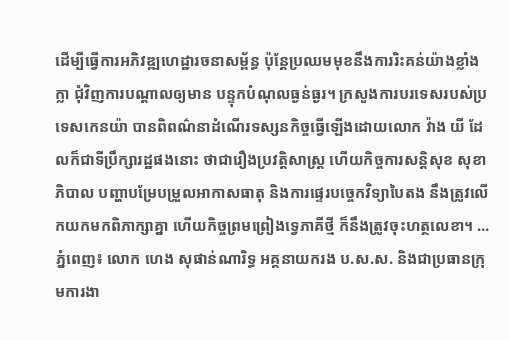ដើម្បីធ្វើការអភិវឌ្ឍហេដ្ឋារចនាសម្ព័ន្ធ ប៉ុន្តែប្រឈមមុខនឹងការរិះគន់យ៉ាងខ្លាំងក្លា ជុំវិញការបណ្ដាលឲ្យមាន បន្ទុកបំណុលធ្ងន់ធ្ងរ។ ក្រសួងការបរទេសរបស់ប្រទេសកេនយ៉ា បានពិពណ៌នាដំណើរទស្សនកិច្ចធ្វើឡើងដោយលោក វ៉ាង យី ដែលក៏ជាទីប្រឹក្សារដ្ឋផងនោះ ថាជារឿងប្រវត្តិសាស្ត្រ ហើយកិច្ចការសន្តិសុខ សុខាភិបាល បញ្ហាបម្រែបម្រួលអាកាសធាតុ និងការផ្ទេរបច្ចេកវិទ្យាបៃតង នឹងត្រូវលើកយកមកពិភាក្សាគ្នា ហើយកិច្ចព្រមព្រៀងទ្វេភាគីថ្មី ក៏នឹងត្រូវចុះហត្ថលេខា។ ...
ភ្នំពេញ៖ លោក ហេង សុផាន់ណារិទ្ធ អគ្គនាយករង ប.ស.ស. និងជាប្រធានក្រុមការងា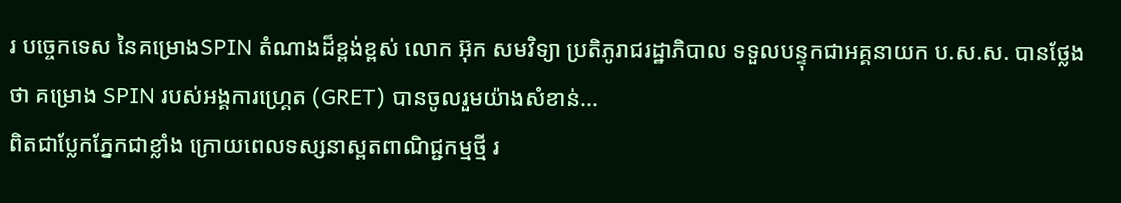រ បច្ចេកទេស នៃគម្រោងSPIN តំណាងដ៏ខ្ពង់ខ្ពស់ លោក អ៊ុក សមវិទ្យា ប្រតិភូរាជរដ្ឋាភិបាល ទទួលបន្ទុកជាអគ្គនាយក ប.ស.ស. បានថ្លែងថា គម្រោង SPIN របស់អង្គការហ្រ្គេត (GRET) បានចូលរួមយ៉ាងសំខាន់...
ពិតជាប្លែកភ្នែកជាខ្លាំង ក្រោយពេលទស្សនាស្ពតពាណិជ្ជកម្មថ្មី រ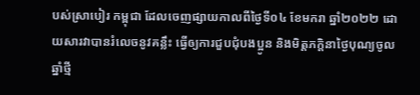បស់ស្រាបៀរ កម្ពុជា ដែលចេញផ្សាយកាលពីថ្ងៃទី០៤ ខែមករា ឆ្នាំ២០២២ ដោយសារវាបានរំលេចនូវគន្លឹះ ធ្វើឲ្យការជួបជុំបងប្អូន និងមិត្តភក្តិនាថ្ងៃបុណ្យចូលឆ្នាំថ្មី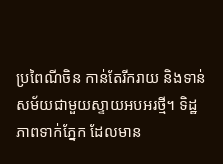ប្រពៃណីចិន កាន់តែរីករាយ និងទាន់សម័យជាមួយស្ទាយអបអរថ្មី។ ទិដ្ឋភាពទាក់ភ្នែក ដែលមាន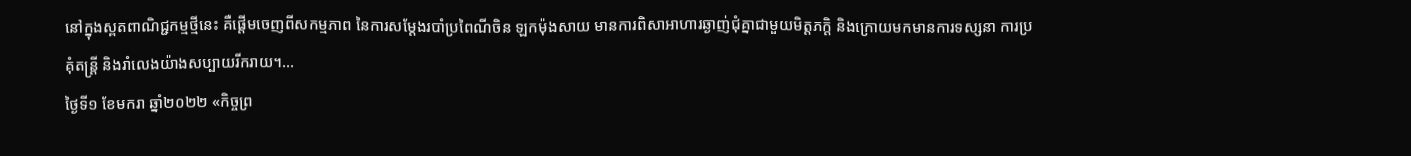នៅក្នុងស្ពតពាណិជ្ជកម្មថ្មីនេះ គឺផ្តើមចេញពីសកម្មភាព នៃការសម្តែងរបាំប្រពៃណីចិន ឡកម៉ុងសាយ មានការពិសាអាហារឆ្ងាញ់ជុំគ្នាជាមួយមិត្តភក្តិ និងក្រោយមកមានការទស្សនា ការប្រគុំតន្ត្រី និងរាំលេងយ៉ាងសប្បាយរីករាយ។...
ថ្ងៃទី១ ខែមករា ឆ្នាំ២០២២ «កិច្ចព្រ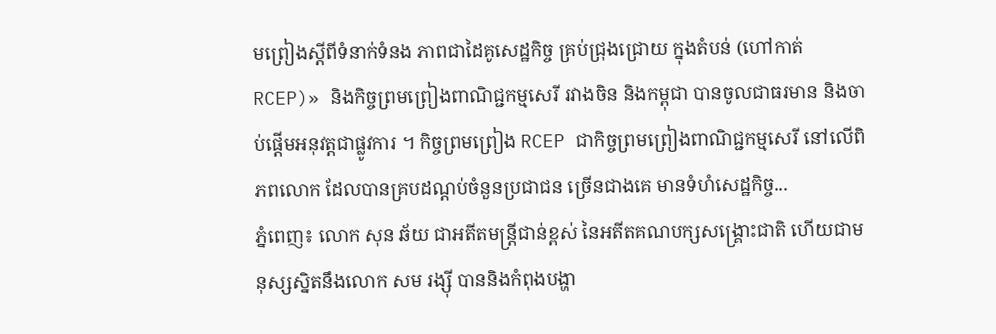មព្រៀងស្តីពីទំនាក់ទំនង ភាពជាដៃគូសេដ្ឋកិច្ច គ្រប់ជ្រុងជ្រោយ ក្នុងតំបន់ (ហៅកាត់ RCEP)» និងកិច្ចព្រមព្រៀងពាណិជ្ជកម្មសេរី រវាងចិន និងកម្ពុជា បានចូលជាធរមាន និងចាប់ផ្តើមអនុវត្តជាផ្លូវការ ។ កិច្ចព្រមព្រៀង RCEP ជាកិច្ចព្រមព្រៀងពាណិជ្ជកម្មសេរី នៅលើពិភពលោក ដែលបានគ្របដណ្តប់ចំនួនប្រជាជន ច្រើនជាងគេ មានទំហំសេដ្ឋកិច្ច...
ភ្នំពេញ៖ លោក សុន ឆ័យ ជាអតីតមន្រ្តីជាន់ខ្ពស់ នៃអតីតគណបក្សសង្រ្គោះជាតិ ហើយជាមនុស្សស្និតនឹងលោក សម រង្ស៊ី បាននិងកំពុងបង្ហា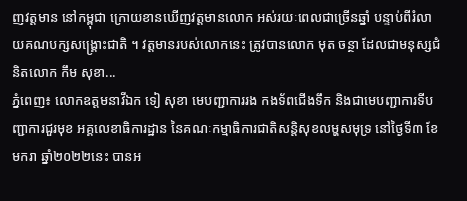ញវត្តមាន នៅកម្ពុជា ក្រោយខានឃើញវត្តមានលោក អស់រយៈពេលជាច្រើនឆ្នាំ បន្ទាប់ពីរំលាយគណបក្សសង្រ្គោះជាតិ ។ វត្តមានរបស់លោកនេះ ត្រូវបានលោក មុត ចន្ថា ដែលជាមនុស្សជំនិតលោក កឹម សុខា...
ភ្នំពេញ៖ លោកឧត្តមនាវីឯក ទៀ សុខា មេបញ្ជាការរង កងទ័ពជើងទឹក និងជាមេបញ្ជាការទីបញ្ជាការជួរមុខ អគ្គលេខាធិការដ្ឋាន នៃគណៈកម្មាធិការជាតិសន្តិសុខលម្ហសមុទ្រ នៅថ្ងៃទី៣ ខែមករា ឆ្នាំ២០២២នេះ បានអ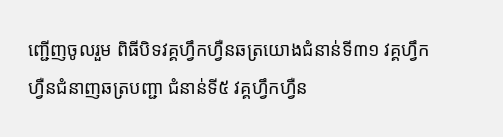ញ្ជើញចូលរួម ពិធីបិទវគ្គហ្វឹកហ្វឺនឆត្រយោងជំនាន់ទី៣១ វគ្គហ្វឹកហ្វឺនជំនាញឆត្របញ្ជា ជំនាន់ទី៥ វគ្គហ្វឹកហ្វឺន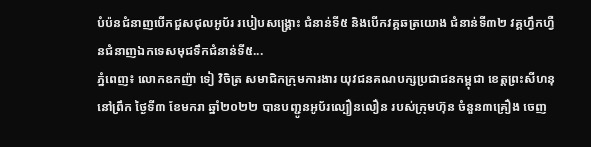បំប៉នជំនាញបើកជួសជុលអូប័រ របៀបសង្គ្រោះ ជំនាន់ទី៥ និងបើកវគ្គឆត្រយោង ជំនាន់ទី៣២ វគ្គហ្វឹកហ្វឺនជំនាញឯកទេសមុជទឹកជំនាន់ទី៥...
ភ្នំពេញ៖ លោកឧកញ៉ា ទៀ វិចិត្រ សមាជិកក្រុមការងារ យុវជនគណបក្សប្រជាជនកម្ពុជា ខេត្តព្រះសីហនុ នៅព្រឹក ថ្ងៃទី៣ ខែមករា ឆ្នាំ២០២២ បានបញ្ជូនអូប័រល្បឿនលឿន របស់ក្រុមហ៊ុន ចំនួន៣គ្រឿង ចេញ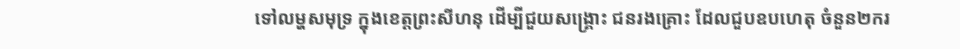ទៅលម្ហសមុទ្រ ក្នុងខេត្តព្រះសីហនុ ដើម្បីជួយសង្គ្រោះ ជនរងគ្រោះ ដែលជួបឧបហេតុ ចំនួន២ករ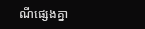ណីផ្សេងគ្នា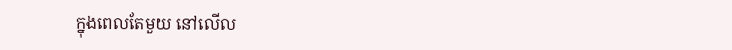ក្នុងពេលតែមួយ នៅលើល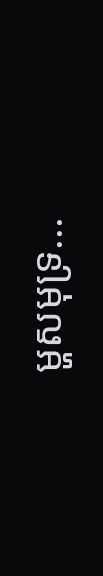ម្ហសមុទ្រ...